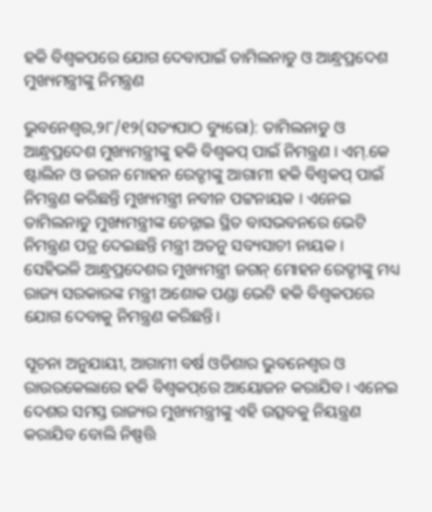ହକି ବିଶ୍ଵକପରେ ଯୋଗ ଦେବାପାଇଁ ତାମିଲନାଡୁ ଓ ଆନ୍ଧ୍ରପ୍ରଦେଶ ମୁଖ୍ୟମନ୍ତ୍ରୀଙ୍କୁ ନିମନ୍ତ୍ରଣ

ଭୁବନେଶ୍ଵର,୨୮/୧୨(ସତ୍ୟପାଠ ବ୍ୟୁରୋ): ତାମିଲନାଡୁ ଓ ଆନ୍ଧ୍ରପ୍ରଦେଶ ମୁଖ୍ୟମନ୍ତ୍ରୀଙ୍କୁ ହକି ବିଶ୍ୱକପ୍‌ ପାଇଁ ନିମନ୍ତ୍ରଣ । ଏମ୍‌.କେ ଷ୍ଟାଲିନ ଓ ଜଗନ ମୋହନ ରେଡ୍ଡୀଙ୍କୁ ଆଗାମୀ ହକି ବିଶ୍ୱକପ୍‌ ପାଇଁ ନିମନ୍ତ୍ରଣ କରିଛନ୍ତି ମୁଖ୍ୟମନ୍ତ୍ରୀ ନବୀନ ପଟ୍ଟନାୟକ । ଏନେଇ ତାମିଲନାଡୁ ମୁଖ୍ୟମନ୍ତ୍ରୀଙ୍କ ଚେନ୍ନାଇ ସ୍ଥିତ ବାସଭବନରେ ଭେଟି ନିମନ୍ତ୍ରଣ ପତ୍ର ଦେଇଛନ୍ତି ମନ୍ତ୍ରୀ ଅତନୁ ସବ୍ୟସାଚୀ ନାୟକ । ସେହିଭଳି ଆନ୍ଧ୍ରପ୍ରଦେଶର ମୁଖ୍ୟମନ୍ତ୍ରୀ ଜଗନ୍ ମୋହନ ରେଡ୍ଡୀଙ୍କୁ ମଧ୍ୟ ରାଜ୍ୟ ସରକାରଙ୍କ ମନ୍ତ୍ରୀ ଅଶୋକ ପଣ୍ଡା ଭେଟି ହକି ବିଶ୍ୱକପରେ ଯୋଗ ଦେବାକୁ ନିମନ୍ତ୍ରଣ କରିଛନ୍ତି।

ସୂଚନା ଅନୁଯାୟୀ, ଆଗାମୀ ବର୍ଷ ଓଡିଶାର ଭୁବନେଶ୍ୱର ଓ ରାଉରକେଲାରେ ହକି ବିଶ୍ୱକପ୍‌ରେ ଆୟୋଜନ କରାଯିବ । ଏନେଇ ଦେଶର ସମସ୍ତ ରାଜ୍ୟର ମୁଖ୍ୟମନ୍ତ୍ରୀଙ୍କୁ ଏହି ଉତ୍ସବକୁ ନିୟନ୍ତ୍ରଣ କରାଯିବ ବୋଲି ନିଷ୍ପତ୍ତି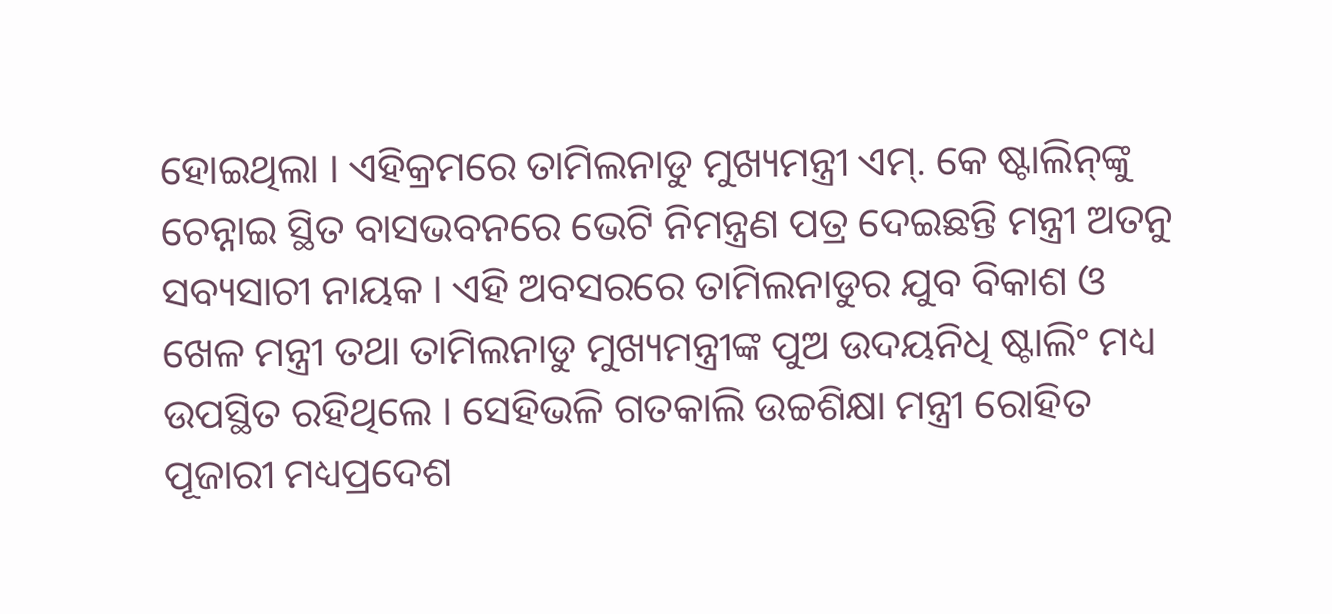ହୋଇଥିଲା । ଏହିକ୍ରମରେ ତାମିଲନାଡୁ ମୁଖ୍ୟମନ୍ତ୍ରୀ ଏମ୍‌. କେ ଷ୍ଟାଲିନ୍‌ଙ୍କୁ ଚେନ୍ନାଇ ସ୍ଥିତ ବାସଭବନରେ ଭେଟି ନିମନ୍ତ୍ରଣ ପତ୍ର ଦେଇଛନ୍ତି ମନ୍ତ୍ରୀ ଅତନୁ ସବ୍ୟସାଚୀ ନାୟକ । ଏହି ଅବସରରେ ତାମିଲନାଡୁର ଯୁବ ବିକାଶ ଓ ଖେଳ ମନ୍ତ୍ରୀ ତଥା ତାମିଲନାଡୁ ମୁଖ୍ୟମନ୍ତ୍ରୀଙ୍କ ପୁଅ ଉଦୟନିଧି ଷ୍ଟାଲିଂ ମଧ୍ୟ ଉପସ୍ଥିତ ରହିଥିଲେ । ସେହିଭଳି ଗତକାଲି ଉଚ୍ଚଶିକ୍ଷା ମନ୍ତ୍ରୀ ରୋହିତ ପୂଜାରୀ ମଧ୍ୟପ୍ରଦେଶ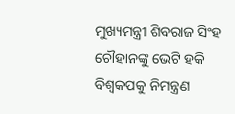ମୁଖ୍ୟମନ୍ତ୍ରୀ ଶିବରାଜ ସିଂହ ଚୌହାନଙ୍କୁ ଭେଟି ହକି ବିଶ୍ୱକପକୁ ନିମନ୍ତ୍ରଣ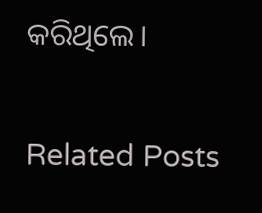କରିଥିଲେ।

Related Posts